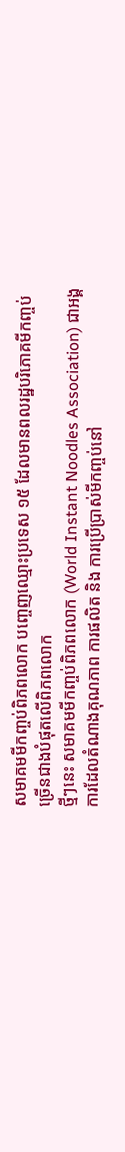សមាគមមីកញ្ចប់ពិភពលោក បញ្ចេញឈ្មោះប្រទេស ១៥ ដែលមានពលរដ្ឋបរិភោគមីកញ្ចប់ច្រើនជាងបំផុតលើពិភពលោក
ថ្មីៗនេះ សមាគមមីកញ្ចប់ពិភពលោក (World Instant Noodles Association) ជាអង្គការដែលតំណាងគុណភាព ការផលិត និង ការប្រើប្រាស់មីកញ្ចប់នៅ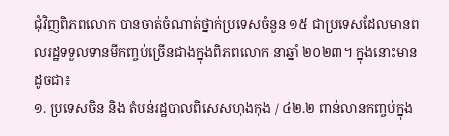ជុំវិញពិភពលោក បានចាត់ចំណាត់ថ្នាក់ប្រទេសចំនួន ១៥ ជាប្រទេសដែលមានពលរដ្ឋទទួលទានមីកញ្ចប់ច្រើនជាងក្នុងពិភពលោក នាឆ្នាំ ២០២៣។ ក្នុងនោះមានដូចជា៖
១. ប្រទេសចិន និង តំបន់រដ្ឋបាលពិសេសហុងកុង / ៤២.២ ពាន់លានកញ្ចប់ក្នុង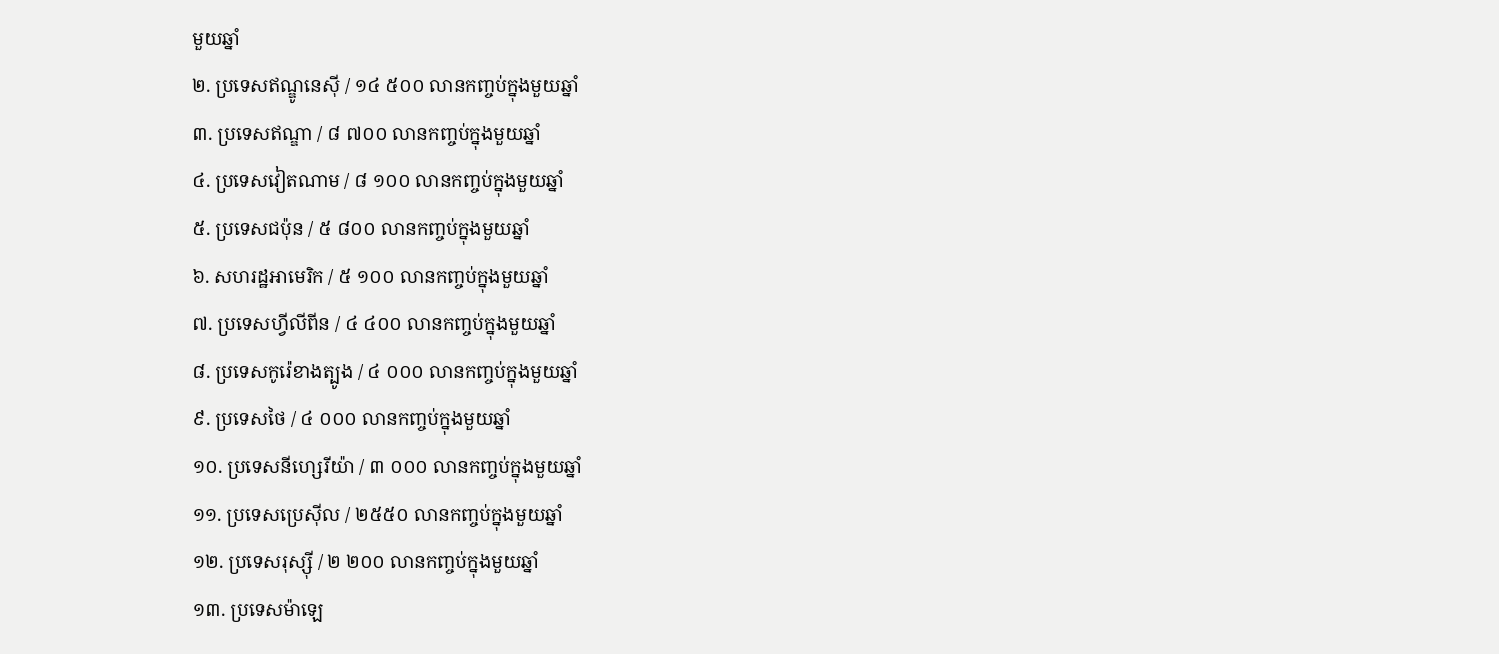មួយឆ្នាំ
២. ប្រទេសឥណ្ឌូនេស៊ី / ១៤ ៥០០ លានកញ្ចប់ក្នុងមួយឆ្នាំ
៣. ប្រទេសឥណ្ឌា / ៨ ៧០០ លានកញ្ចប់ក្នុងមួយឆ្នាំ
៤. ប្រទេសវៀតណាម / ៨ ១០០ លានកញ្ចប់ក្នុងមួយឆ្នាំ
៥. ប្រទេសជប៉ុន / ៥ ៨០០ លានកញ្ចប់ក្នុងមួយឆ្នាំ
៦. សហរដ្ឋអាមេរិក / ៥ ១០០ លានកញ្ចប់ក្នុងមួយឆ្នាំ
៧. ប្រទេសហ្វីលីពីន / ៤ ៤០០ លានកញ្ចប់ក្នុងមួយឆ្នាំ
៨. ប្រទេសកូរ៉េខាងត្បូង / ៤ ០០០ លានកញ្ចប់ក្នុងមួយឆ្នាំ
៩. ប្រទេសថៃ / ៤ ០០០ លានកញ្ចប់ក្នុងមួយឆ្នាំ
១០. ប្រទេសនីហ្សេរីយ៉ា / ៣ ០០០ លានកញ្ចប់ក្នុងមួយឆ្នាំ
១១. ប្រទេសប្រេស៊ីល / ២៥៥០ លានកញ្ចប់ក្នុងមួយឆ្នាំ
១២. ប្រទេសរុស្ស៊ី / ២ ២០០ លានកញ្ចប់ក្នុងមួយឆ្នាំ
១៣. ប្រទេសម៉ាឡេ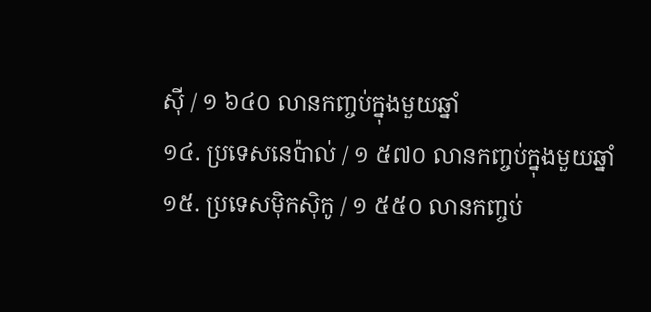ស៊ី / ១ ៦៤០ លានកញ្ចប់ក្នុងមួយឆ្នាំ
១៤. ប្រទេសនេប៉ាល់ / ១ ៥៧០ លានកញ្ចប់ក្នុងមួយឆ្នាំ
១៥. ប្រទេសម៉ិកស៊ិកូ / ១ ៥៥០ លានកញ្ចប់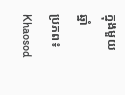ក្នុងមួយឆ្នាំ
ប្រភព៖ Khaosod